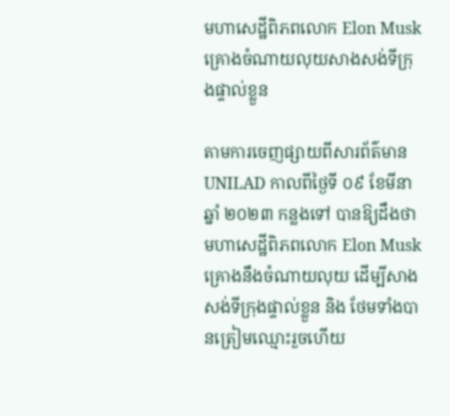មហាសេដ្ឋីពិភពលោក Elon Musk គ្រោងចំណាយលុយសាងសង់ទីក្រុងផ្ទាល់ខ្លួន

តាមការចេញផ្សាយពីសារព័ត៌មាន UNILAD កាលពីថ្ងៃទី ០៩ ខែមីនា ឆ្នាំ ២០២៣ កន្លងទៅ បានឱ្យដឹងថា មហាសេដ្ឋីពិភពលោក Elon Musk គ្រោងនឹងចំណាយលុយ ដើម្បីសាងសង់ទីក្រុងផ្ទាល់ខ្លួន និង ថែមទាំងបានត្រៀមឈ្មោះរួចហើយ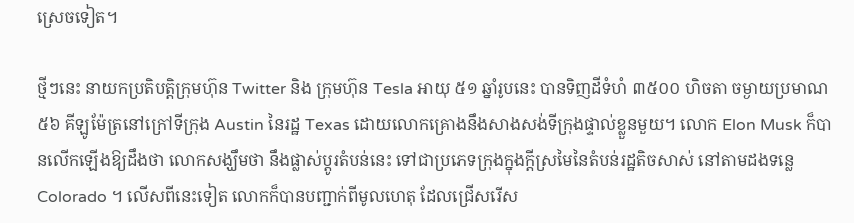ស្រេចទៀត។

ថ្មីៗនេះ នាយកប្រតិបត្តិក្រុមហ៊ុន Twitter និង ក្រុមហ៊ុន Tesla អាយុ ៥១ ឆ្នាំរូបនេះ បានទិញដីទំហំ ៣៥០០ ហិចតា ចម្ងាយប្រមាណ ៥៦ គីឡូម៉ែត្រនៅក្រៅទីក្រុង Austin នៃរដ្ឋ Texas ដោយលោកគ្រោងនឹងសាងសង់ទីក្រុងផ្ទាល់ខ្លួនមួយ។ លោក Elon Musk ក៏បានលើកឡើងឱ្យដឹងថា លោកសង្ឃឹមថា នឹងផ្លាស់ប្តូរតំបន់នេះ ទៅជាប្រភេទក្រុងក្នុងក្ដីស្រមៃនៃតំបន់រដ្ឋតិចសាស់ នៅតាមដងទន្លេ Colorado ។ លើសពីនេះទៀត លោកក៏បានបញ្ជាក់ពីមូលហេតុ ដែលជ្រើសរើស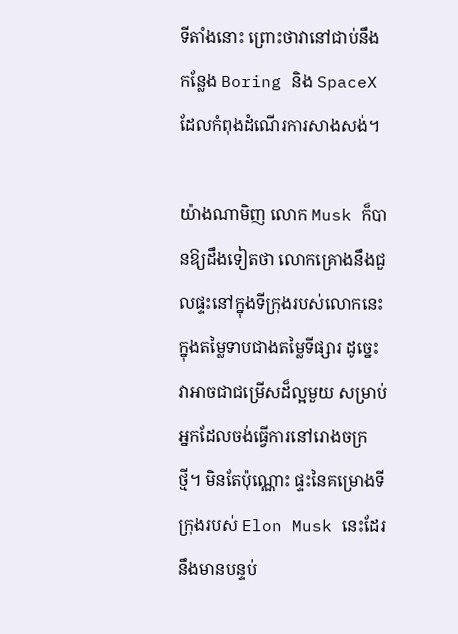ទីតាំងនោះ ព្រោះថាវានៅជាប់នឹងកន្លែង Boring និង SpaceX ដែលកំពុងដំណើរការសាងសង់។

យ៉ាងណាមិញ លោក Musk ក៏បានឱ្យដឹងទៀតថា លោកគ្រោងនឹងជួលផ្ទះនៅក្នុងទីក្រុងរបស់លោកនេះ ក្នុងតម្លៃទាបជាងតម្លៃទីផ្សារ ដូច្នេះវាអាចជាជម្រើសដ៏ល្អមួយ សម្រាប់អ្នកដែលចង់ធ្វើការនៅរោងចក្រថ្មី។ មិនតែប៉ុណ្ណោះ ផ្ទះនៃគម្រោងទីក្រុងរបស់ Elon Musk នេះដែរនឹងមានបន្ទប់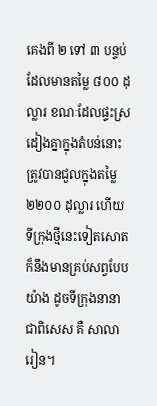គេងពី ២ ទៅ ៣ បន្ទប់ ដែលមានតម្លៃ ៨០០ ដុល្លារ ខណៈដែលផ្ទះស្រដៀងគ្នាក្នុងតំបន់នោះត្រូវបានជួលក្នុងតម្លៃ ២២០០ ដុល្លារ ហើយទីក្រុងថ្មីនេះទៀតសោត ក៏នឹងមានគ្រប់សព្វបែបយ៉ាង ដូចទីក្រុងនានា ជាពិសេស គឺ សាលារៀន។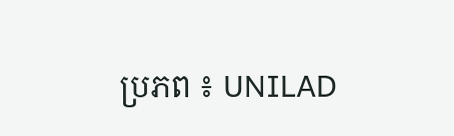ប្រភព ៖ UNILAD